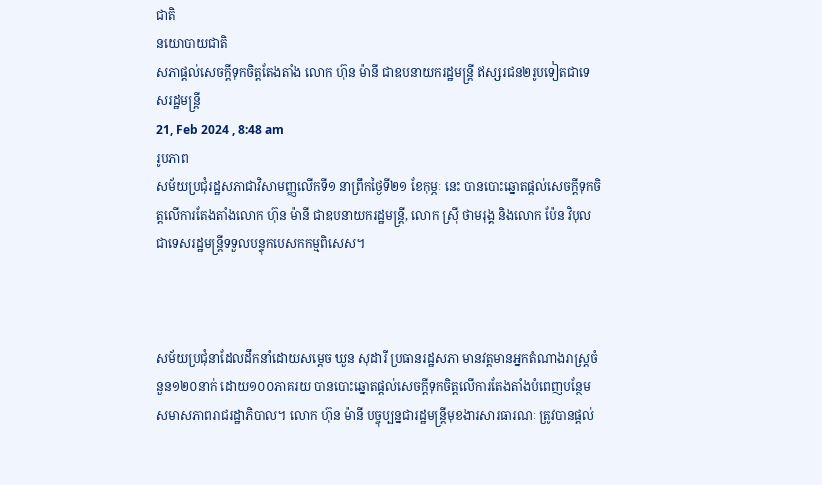ជាតិ
នយោបាយជាតិ
សភាផ្តល់សេចក្តីទុកចិត្តតែងតាំង លោក ហ៊ុន ម៉ានី ជាឧបនាយករដ្ឋមន្ត្រី ឥស្សរជន២រូបទៀតជាទេសរដ្ឋមន្ត្រី
21, Feb 2024 , 8:48 am
រូបភាព
សម័យប្រជុំរដ្ឋសភាជាវិសាមញ្ញលើកទី១ នាព្រឹកថ្ងៃទី២១ ខែកុម្ភៈ នេះ បានបោះឆ្នោតផ្តល់សេចក្តីទុកចិត្តលើការតែងតាំងលោក ហ៊ុន ម៉ានី ជាឧបនាយករដ្ឋមន្ត្រី, លោក ស្រ៊ី ថាមរុង្គ និងលោក ប៉ែន វិបុល ជាទេសរដ្ឋមន្ត្រីទទួលបន្ទុកបេសកកម្មពិសេស។



សម័យប្រជុំនាដែលដឹកនាំដោយសម្តេច ឃួន សុដារី ប្រធានរដ្ឋសភា មានវត្តមានអ្នកតំណាងរាស្ត្រចំនួន១២០នាក់ ដោយ១០០ភាគរយ បានបោះឆ្នោតផ្តល់សេចក្តីទុកចិត្តលើការតែងតាំងបំពេញបន្ថែមសមាសភាពរាជរដ្ឋាភិបាល។ លោក ហ៊ុន ម៉ានី បច្ចុប្បន្នជារដ្ឋមន្ត្រីមុខងារសារធារណៈ ត្រូវបានផ្តល់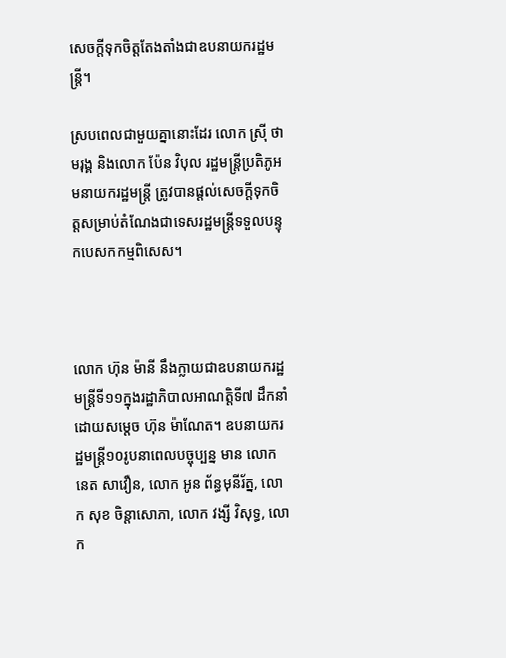សេចក្តីទុកចិត្តតែងតាំងជាឧបនាយករដ្ឋមន្ត្រី។

ស្របពេលជាមួយគ្នានោះដែរ លោក ស្រ៊ី ថាមរុង្គ និងលោក ប៉ែន វិបុល រដ្ឋមន្ត្រីប្រតិភូអមនាយករដ្ឋមន្ត្រី ត្រូវបានផ្តល់សេចក្តីទុកចិត្តសម្រាប់តំណែងជាទេសរដ្ឋមន្ត្រីទទួលបន្ទុកបេសកកម្មពិសេស។



លោក ហ៊ុន ម៉ានី នឹងក្លាយជាឧបនាយករដ្ឋមន្ត្រីទី១១ក្នុងរដ្ឋាភិបាលអាណត្តិទី៧ ដឹកនាំដោយសម្តេច ហ៊ុន ម៉ាណែត។ ឧបនាយករដ្ឋមន្ត្រី១០រូបនាពេលបច្ចុប្បន្ន មាន លោក នេត សាវឿន, លោក អូន ព័ន្ធមុនីរ័ត្ន, លោក សុខ ចិន្តាសោភា, លោក វង្សី វិសុទ្ធ, លោក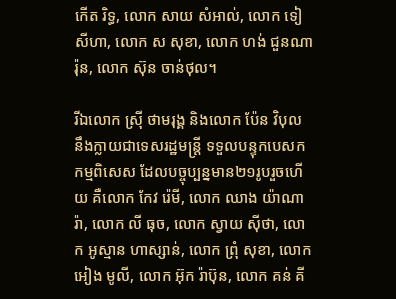កើត រិទ្ធ, លោក សាយ សំអាល់, លោក ទៀ សីហា, លោក ស សុខា, លោក ហង់ ជួនណារ៉ុន, លោក ស៊ុន ចាន់ថុល។

រីឯលោក ស្រ៊ី ថាមរុង្គ និងលោក ប៉ែន វិបុល នឹងក្លាយជាទេសរដ្ឋមន្ត្រី ទទួលបន្ទុកបេសកកម្មពិសេស ដែលបច្ចុប្បន្នមាន២១រូបរួចហើយ គឺលោក កែវ រ៉េមី, លោក ឈាង យ៉ាណារ៉ា, លោក លី ធុច, លោក ស្វាយ ស៊ីថា, លោក អូស្មាន ហាស្សាន់, លោក ព្រុំ សុខា, លោក អៀង មូលី, លោក អ៊ុក រ៉ាប៊ុន, លោក គន់ គី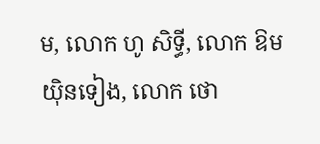ម, លោក ហូ សិទ្ធី, លោក ឱម យ៉ិនទៀង, លោក ថោ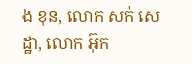ង ខុន, លោក សក់ សេដ្ឋា, លោក អ៊ុក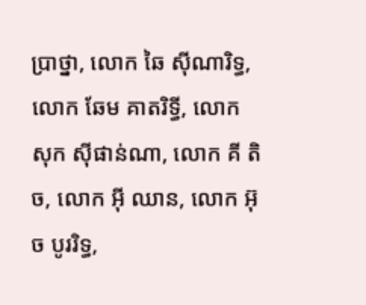ប្រាថ្នា, លោក ឆៃ ស៊ីណារិទ្ធ, លោក ឆែម គាតរិទ្ធី, លោក សុក ស៊ីផាន់ណា, លោក គី តិច, លោក អ៊ី ឈាន, លោក អ៊ុច បូររិទ្ធ,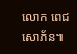លោក ពេជ សោភ័ន៕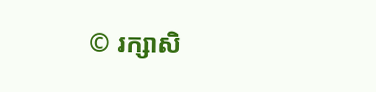© រក្សាសិ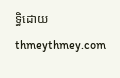ទ្ធិដោយ thmeythmey.com